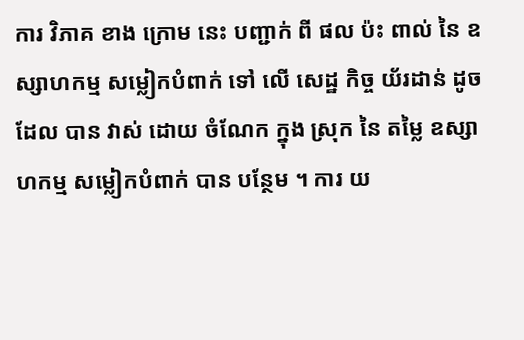ការ វិភាគ ខាង ក្រោម នេះ បញ្ជាក់ ពី ផល ប៉ះ ពាល់ នៃ ឧស្សាហកម្ម សម្លៀកបំពាក់ ទៅ លើ សេដ្ឋ កិច្ច យ័រដាន់ ដូច ដែល បាន វាស់ ដោយ ចំណែក ក្នុង ស្រុក នៃ តម្លៃ ឧស្សាហកម្ម សម្លៀកបំពាក់ បាន បន្ថែម ។ ការ យ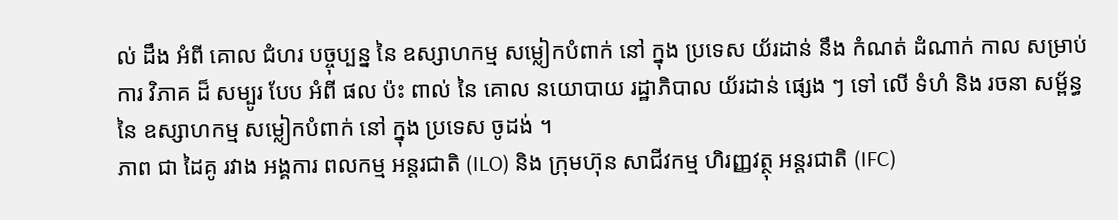ល់ ដឹង អំពី គោល ជំហរ បច្ចុប្បន្ន នៃ ឧស្សាហកម្ម សម្លៀកបំពាក់ នៅ ក្នុង ប្រទេស យ័រដាន់ នឹង កំណត់ ដំណាក់ កាល សម្រាប់ ការ វិភាគ ដ៏ សម្បូរ បែប អំពី ផល ប៉ះ ពាល់ នៃ គោល នយោបាយ រដ្ឋាភិបាល យ័រដាន់ ផ្សេង ៗ ទៅ លើ ទំហំ និង រចនា សម្ព័ន្ធ នៃ ឧស្សាហកម្ម សម្លៀកបំពាក់ នៅ ក្នុង ប្រទេស ចូដង់ ។
ភាព ជា ដៃគូ រវាង អង្គការ ពលកម្ម អន្តរជាតិ (ILO) និង ក្រុមហ៊ុន សាជីវកម្ម ហិរញ្ញវត្ថុ អន្តរជាតិ (IFC)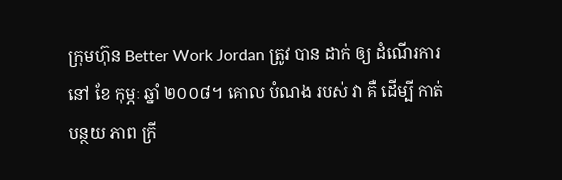ក្រុមហ៊ុន Better Work Jordan ត្រូវ បាន ដាក់ ឲ្យ ដំណើរការ នៅ ខែ កុម្ភៈ ឆ្នាំ ២០០៨។ គោល បំណង របស់ វា គឺ ដើម្បី កាត់ បន្ថយ ភាព ក្រី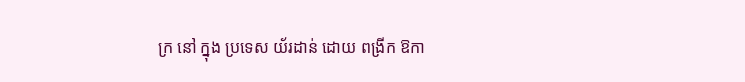ក្រ នៅ ក្នុង ប្រទេស យ័រដាន់ ដោយ ពង្រីក ឱកា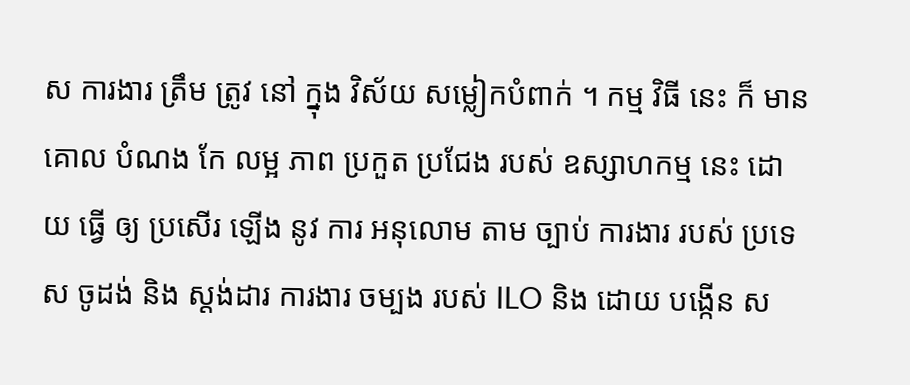ស ការងារ ត្រឹម ត្រូវ នៅ ក្នុង វិស័យ សម្លៀកបំពាក់ ។ កម្ម វិធី នេះ ក៏ មាន គោល បំណង កែ លម្អ ភាព ប្រកួត ប្រជែង របស់ ឧស្សាហកម្ម នេះ ដោយ ធ្វើ ឲ្យ ប្រសើរ ឡើង នូវ ការ អនុលោម តាម ច្បាប់ ការងារ របស់ ប្រទេស ចូដង់ និង ស្តង់ដារ ការងារ ចម្បង របស់ ILO និង ដោយ បង្កើន ស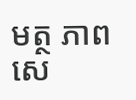មត្ថ ភាព សេ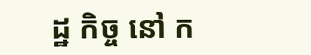ដ្ឋ កិច្ច នៅ ក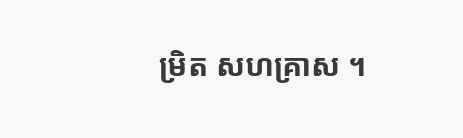ម្រិត សហគ្រាស ។